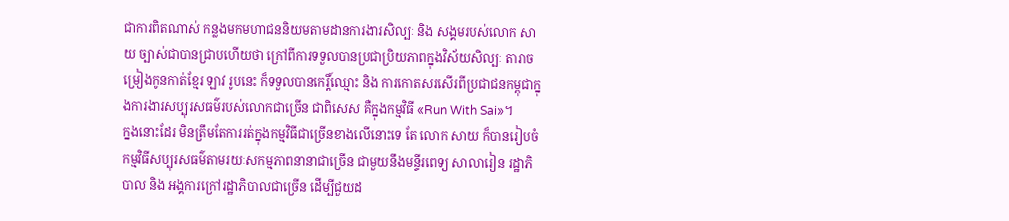ជាការពិតណាស់ កន្លងមកមហាជននិយមតាមដានការងារសិល្បៈ និង សង្គមរបស់លោក សាយ ច្បាស់ជាបានជ្រាបហើយថា ក្រៅពីការទទួលបានប្រជាប្រិយភាពក្នុងវិស័យសិល្បៈ តារាចម្រៀងកូនកាត់ខ្មែរ ឡាវ រូបនេះ ក៏ទទួលបានកេរ្តិ៍ឈ្មោះ និង ការកោតសរសើរពីប្រជាជនកម្ពុជាក្នុងការងារសប្បុរសធម៌របស់លោកជាច្រើន ជាពិសេស គឺក្នុងកម្មវិធី «Run With Sai»។
ក្នងនោះដែរ មិនត្រឹមតែការរត់ក្នុងកម្មវិធីជាច្រើនខាងលើនោះទេ តែ លោក សាយ ក៏បានរៀបចំកម្មវិធីសប្បុរសធម៌តាមរយៈសកម្មភាពនានាជាច្រើន ជាមួយនឹងមន្ទីរពេទ្យ សាលារៀន រដ្ឋាភិបាល និង អង្គការក្រៅរដ្ឋាភិបាលជាច្រើន ដើម្បីជួយដ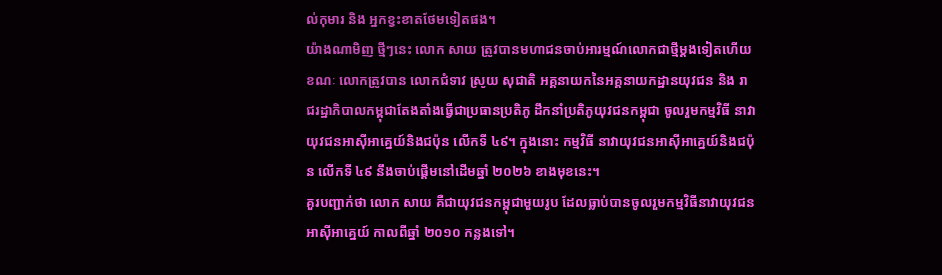ល់កុមារ និង អ្នកខ្វះខាតថែមទៀតផង។
យ៉ាងណាមិញ ថ្មីៗនេះ លោក សាយ ត្រូវបានមហាជនចាប់អារម្មណ៍លោកជាថ្មីម្តងទៀតហើយ ខណៈ លោកត្រូវបាន លោកជំទាវ ស្រូយ សុជាតិ អគ្គនាយកនៃអគ្គនាយកដ្ឋានយុវជន និង រាជរដ្ឋាភិបាលកម្ពុជាតែងតាំងធ្វើជាប្រធានប្រតិភូ ដឹកនាំប្រតិភូយុវជនកម្ពុជា ចូលរួមកម្មវិធី នាវាយុវជនអាស៊ីអាគ្នេយ៍និងជប៉ុន លើកទី ៤៩។ ក្នុងនោះ កម្មវិធី នាវាយុវជនអាស៊ីអាគ្នេយ៍និងជប៉ុន លើកទី ៤៩ នឹងចាប់ផ្តើមនៅដើមឆ្នាំ ២០២៦ ខាងមុខនេះ។
គួរបញ្ជាក់ថា លោក សាយ គឺជាយុវជនកម្ពុជាមួយរូប ដែលធ្លាប់បានចូលរួមកម្មវិធីនាវាយុវជនអាស៊ីអាគ្នេយ៍ កាលពីឆ្នាំ ២០១០ កន្លងទៅ។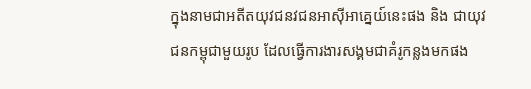ក្នុងនាមជាអតីតយុវជនវជនអាស៊ីអាគ្នេយ៍នេះផង និង ជាយុវជនកម្ពុជាមួយរូប ដែលធ្វើការងារសង្គមជាគំរូកន្លងមកផង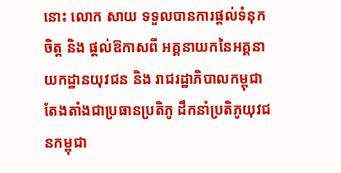នោះ លោក សាយ ទទួលបានការផ្ដល់ទំនុកចិត្ត និង ផ្ដល់ឱកាសពី អគ្គនាយកនៃអគ្គនាយកដ្ឋានយុវជន និង រាជរដ្ឋាភិបាលកម្ពុជា តែងតាំងជាប្រធានប្រតិភូ ដឹកនាំប្រតិភូយុវជនកម្ពុជា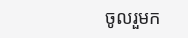ចូលរួមក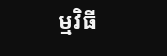ម្មវិធី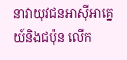នាវាយុវជនអាស៊ីអាគ្នេយ៍និងជប៉ុន លើក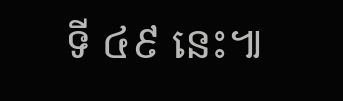ទី ៤៩ នេះ៕